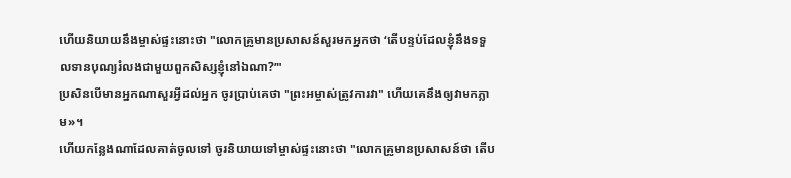ហើយនិយាយនឹងម្ចាស់ផ្ទះនោះថា "លោកគ្រូមានប្រសាសន៍សួរមកអ្នកថា ‘តើបន្ទប់ដែលខ្ញុំនឹងទទួលទានបុណ្យរំលងជាមួយពួកសិស្សខ្ញុំនៅឯណា?’"
ប្រសិនបើមានអ្នកណាសួរអ្វីដល់អ្នក ចូរប្រាប់គេថា "ព្រះអម្ចាស់ត្រូវការវា" ហើយគេនឹងឲ្យវាមកភ្លាម»។
ហើយកន្លែងណាដែលគាត់ចូលទៅ ចូរនិយាយទៅម្ចាស់ផ្ទះនោះថា "លោកគ្រូមានប្រសាសន៍ថា តើប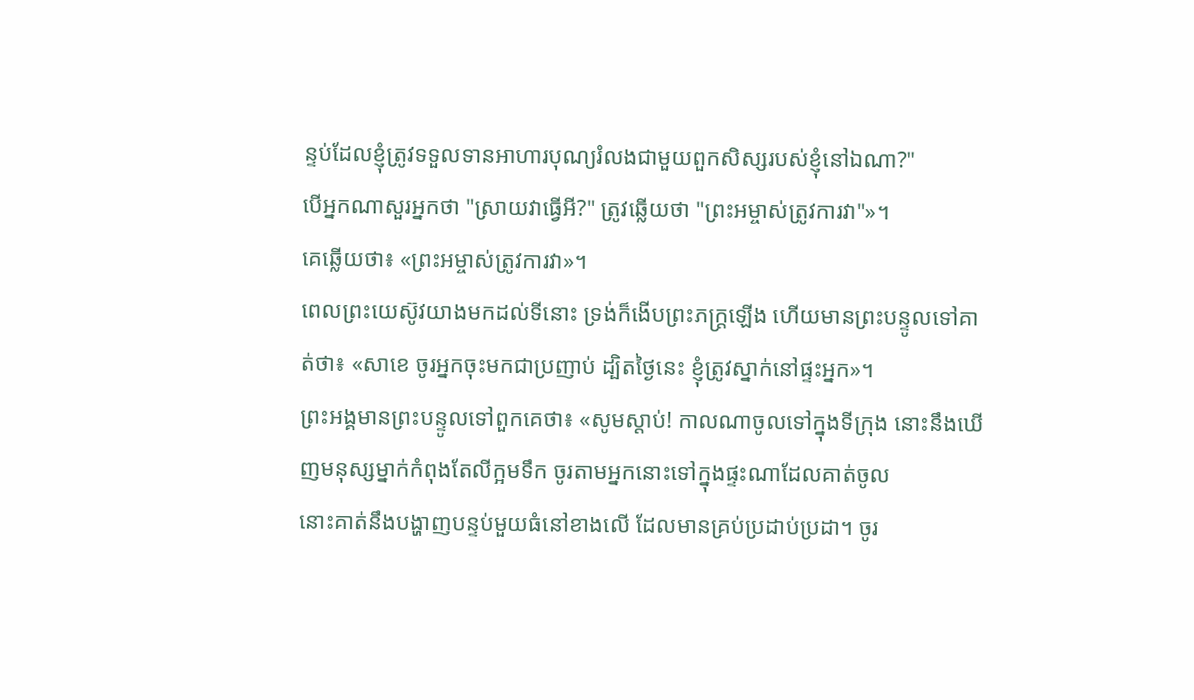ន្ទប់ដែលខ្ញុំត្រូវទទួលទានអាហារបុណ្យរំលងជាមួយពួកសិស្សរបស់ខ្ញុំនៅឯណា?"
បើអ្នកណាសួរអ្នកថា "ស្រាយវាធ្វើអី?" ត្រូវឆ្លើយថា "ព្រះអម្ចាស់ត្រូវការវា"»។
គេឆ្លើយថា៖ «ព្រះអម្ចាស់ត្រូវការវា»។
ពេលព្រះយេស៊ូវយាងមកដល់ទីនោះ ទ្រង់ក៏ងើបព្រះភក្ត្រឡើង ហើយមានព្រះបន្ទូលទៅគាត់ថា៖ «សាខេ ចូរអ្នកចុះមកជាប្រញាប់ ដ្បិតថ្ងៃនេះ ខ្ញុំត្រូវស្នាក់នៅផ្ទះអ្នក»។
ព្រះអង្គមានព្រះបន្ទូលទៅពួកគេថា៖ «សូមស្តាប់! កាលណាចូលទៅក្នុងទីក្រុង នោះនឹងឃើញមនុស្សម្នាក់កំពុងតែលីក្អមទឹក ចូរតាមអ្នកនោះទៅក្នុងផ្ទះណាដែលគាត់ចូល
នោះគាត់នឹងបង្ហាញបន្ទប់មួយធំនៅខាងលើ ដែលមានគ្រប់ប្រដាប់ប្រដា។ ចូរ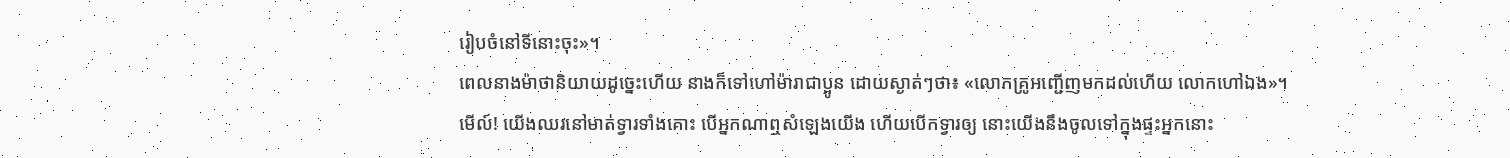រៀបចំនៅទីនោះចុះ»។
ពេលនាងម៉ាថានិយាយដូច្នេះហើយ នាងក៏ទៅហៅម៉ារាជាប្អូន ដោយស្ងាត់ៗថា៖ «លោកគ្រូអញ្ជើញមកដល់ហើយ លោកហៅឯង»។
មើល៍! យើងឈរនៅមាត់ទ្វារទាំងគោះ បើអ្នកណាឮសំឡេងយើង ហើយបើកទ្វារឲ្យ នោះយើងនឹងចូលទៅក្នុងផ្ទះអ្នកនោះ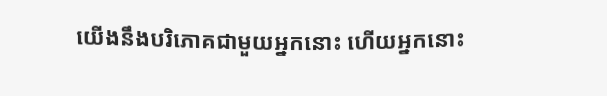យើងនឹងបរិភោគជាមួយអ្នកនោះ ហើយអ្នកនោះ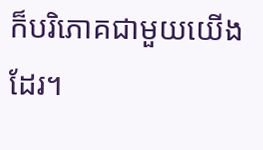ក៏បរិភោគជាមួយយើងដែរ។